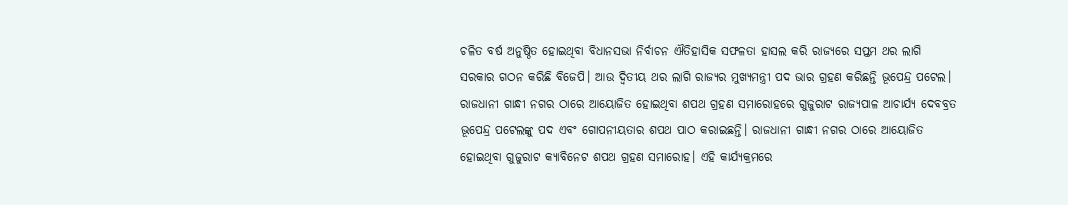ଚଳିତ ବର୍ଷ ଅନୁଷ୍ଠିତ ହୋଇଥିବା ବିଧାନସଭା ନିର୍ବାଚନ ଐତିହାସିକ ସଫଳତା ହାସଲ କରି ରାଜ୍ୟରେ ସପ୍ତମ ଥର ଲାଗି ସରକାର ଗଠନ କରିଛି ବିଜେପି। ଆଉ ଦ୍ୱିତୀୟ ଥର ଲାଗି ରାଜ୍ୟର ମୁଖ୍ୟମନ୍ତ୍ରୀ ପଦ ଭାର ଗ୍ରହଣ କରିଛନ୍ତି ଭୂପେନ୍ଦ୍ର ପଟେଲ। ରାଜଧାନୀ ଗାନ୍ଧୀ ନଗର ଠାରେ ଆୟୋଜିତ ହୋଇଥିବା ଶପଥ ଗ୍ରହଣ ସମାରୋହରେ ଗୁଜୁରାଟ ରାଜ୍ୟପାଳ ଆଚାର୍ଯ୍ୟ ଦେବବ୍ରତ ଭୂପେନ୍ଦ୍ର ପଟେଲଙ୍କୁ ପଦ ଏବଂ ଗୋପନୀୟତାର ଶପଥ ପାଠ କରାଇଛନ୍ତି। ରାଜଧାନୀ ଗାନ୍ଧୀ ନଗର ଠାରେ ଆୟୋଜିତ ହୋଇଥିବା ଗୁଜୁରାଟ କ୍ୟାବିନେଟ ଶପଥ ଗ୍ରହଣ ସମାରୋହ। ଏହି କାର୍ଯ୍ୟକ୍ରମରେ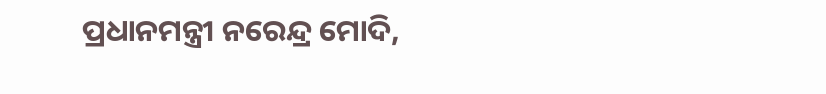ପ୍ରଧାନମନ୍ତ୍ରୀ ନରେନ୍ଦ୍ର ମୋଦି,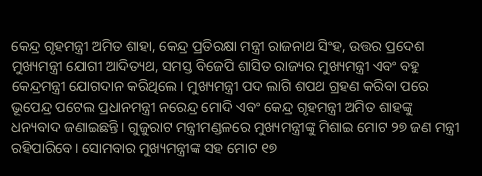କେନ୍ଦ୍ର ଗୃହମନ୍ତ୍ରୀ ଅମିତ ଶାହା, କେନ୍ଦ୍ର ପ୍ରତିରକ୍ଷା ମନ୍ତ୍ରୀ ରାଜନାଥ ସିଂହ, ଉତ୍ତର ପ୍ରଦେଶ ମୁଖ୍ୟମନ୍ତ୍ରୀ ଯୋଗୀ ଆଦିତ୍ୟଥ, ସମସ୍ତ ବିଜେପି ଶାସିତ ରାଜ୍ୟର ମୁଖ୍ୟମନ୍ତ୍ରୀ ଏବଂ ବହୁ କେନ୍ଦ୍ରମନ୍ତ୍ରୀ ଯୋଗଦାନ କରିଥିଲେ। ମୁଖ୍ୟମନ୍ତ୍ରୀ ପଦ ଲାଗି ଶପଥ ଗ୍ରହଣ କରିବା ପରେ ଭୂପେନ୍ଦ୍ର ପଟେଲ ପ୍ରଧାନମନ୍ତ୍ରୀ ନରେନ୍ଦ୍ର ମୋଦି ଏବଂ କେନ୍ଦ୍ର ଗୃହମନ୍ତ୍ରୀ ଅମିତ ଶାହଙ୍କୁ ଧନ୍ୟବାଦ ଜଣାଇଛନ୍ତି। ଗୁଜୁରାଟ ମନ୍ତ୍ରୀମଣ୍ଡଳରେ ମୁଖ୍ୟମନ୍ତ୍ରୀଙ୍କୁ ମିଶାଇ ମୋଟ ୨୭ ଜଣ ମନ୍ତ୍ରୀ ରହିପାରିବେ। ସୋମବାର ମୁଖ୍ୟମନ୍ତ୍ରୀଙ୍କ ସହ ମୋଟ ୧୭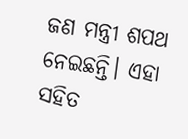ଜଣ ମନ୍ତ୍ରୀ ଶପଥ ନେଇଛନ୍ତି। ଏହା ସହିତ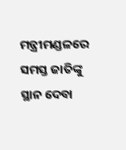ମନ୍ତ୍ରୀମଣ୍ଡଳରେ ସମସ୍ତ ଜାତିଙ୍କୁ ସ୍ଥାନ ଦେବା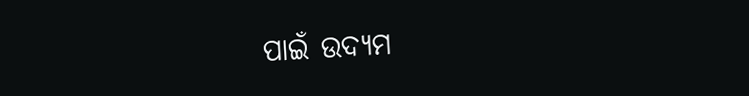ପାଇଁ ଉଦ୍ୟମ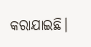କରାଯାଇଛି।